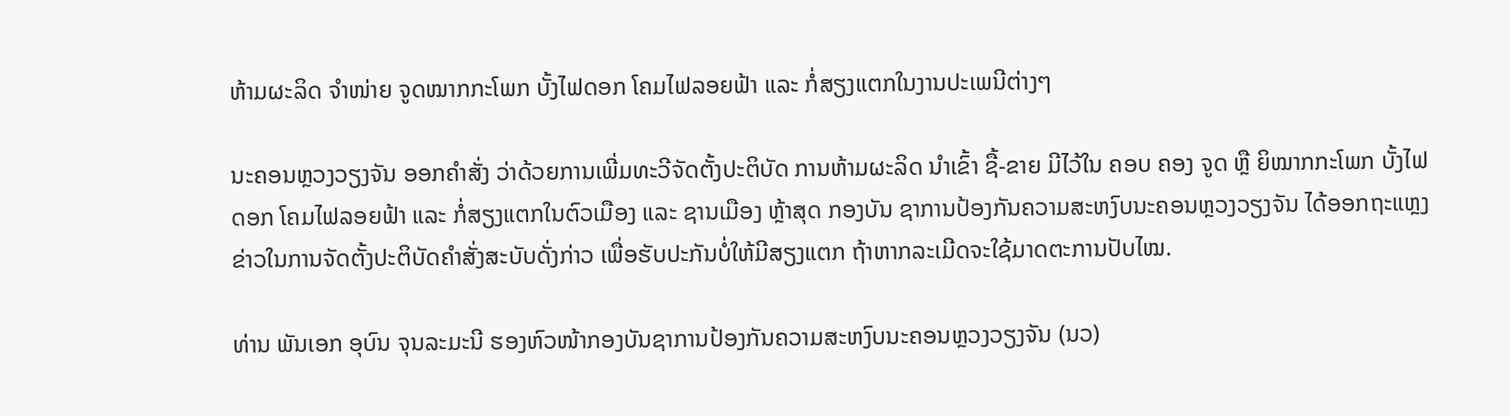ຫ້າມຜະລິດ ຈຳໜ່າຍ ຈູດໝາກກະໂພກ ບັ້ງໄຟດອກ ໂຄມໄຟລອຍຟ້າ ແລະ ກໍ່ສຽງແຕກໃນງານປະເພນີຕ່າງໆ

ນະຄອນຫຼວງວຽງຈັນ ອອກຄຳສັ່ງ ວ່າດ້ວຍການເພີ່ມທະວີຈັດຕັ້ງປະຕິບັດ ການຫ້າມຜະລິດ ນຳເຂົ້າ ຊື້-ຂາຍ ມີໄວ້ໃນ ຄອບ ຄອງ ຈູດ ຫຼື ຍິໝາກກະໂພກ ບັ້ງໄຟ ດອກ ໂຄມໄຟລອຍຟ້າ ແລະ ກໍ່ສຽງແຕກໃນຕົວເມືອງ ແລະ ຊານເມືອງ ຫຼ້າສຸດ ກອງບັນ ຊາການປ້ອງກັນຄວາມສະຫງົບນະຄອນຫຼວງວຽງຈັນ ໄດ້ອອກຖະແຫຼງຂ່າວໃນການຈັດຕັ້ງປະຕິບັດຄຳສັ່ງສະບັບດັ່ງກ່າວ ເພື່ອຮັບປະກັນບໍ່ໃຫ້ມີສຽງແຕກ ຖ້າຫາກລະເມີດຈະໃຊ້ມາດຕະການປັບໄໝ.

ທ່ານ ພັນເອກ ອຸບົນ ຈຸນລະມະນີ ຮອງຫົວໜ້າກອງບັນຊາການປ້ອງກັນຄວາມສະຫງົບນະຄອນຫຼວງວຽງຈັນ (ນວ)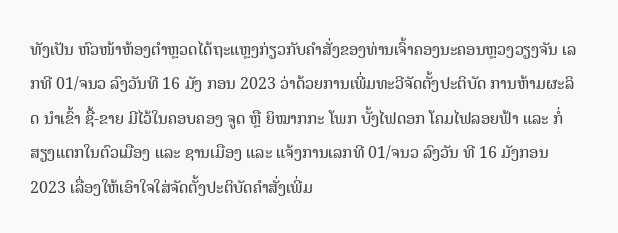ທັງເປັນ ຫົວໜ້າຫ້ອງຕຳຫຼວດໄດ້ຖະແຫຼງກ່ຽວກັບຄຳສັ່ງຂອງທ່ານເຈົ້າຄອງນະຄອນຫຼວງວຽງຈັນ ເລກທີ 01/ຈນວ ລົງວັນທີ 16 ມັງ ກອນ 2023 ວ່າດ້ວຍການເພີ່ມທະວີຈັດຕັ້ງປະຕິບັດ ການຫ້າມຜະລິດ ນຳເຂົ້າ ຊື້-ຂາຍ ມີໄວ້ໃນຄອບຄອງ ຈູດ ຫຼື ຍິໝາກກະ ໂພກ ບັ້ງໄຟດອກ ໂຄມໄຟລອຍຟ້າ ແລະ ກໍ່ສຽງແຕກໃນຕົວເມືອງ ແລະ ຊານເມືອງ ແລະ ແຈ້ງການເລກທີ 01/ຈນວ ລົງວັນ ທີ 16 ມັງກອນ 2023 ເລື່ອງໃຫ້ເອົາໃຈໃສ່ຈັດຕັ້ງປະຕິບັດຄຳສັ່ງເພີ່ມ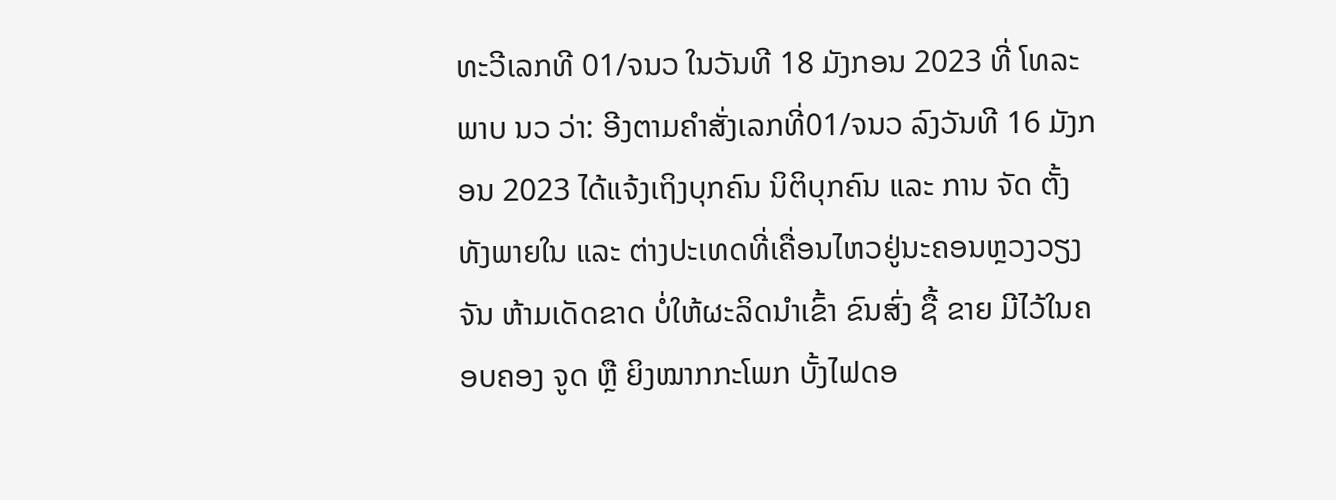ທະວີເລກທີ 01/ຈນວ ໃນວັນທີ 18 ມັງກອນ 2023 ທີ່ ໂທລະພາບ ນວ ວ່າ: ອີງຕາມຄຳສັ່ງເລກທີ່01/ຈນວ ລົງວັນທີ 16 ມັງກອນ 2023 ໄດ້ແຈ້ງເຖິງບຸກຄົນ ນິຕິບຸກຄົນ ແລະ ການ ຈັດ ຕັ້ງທັງພາຍໃນ ແລະ ຕ່າງປະເທດທີ່ເຄື່ອນໄຫວຢູ່ນະຄອນຫຼວງວຽງຈັນ ຫ້າມເດັດຂາດ ບໍ່ໃຫ້ຜະລິດນຳເຂົ້າ ຂົນສົ່ງ ຊື້ ຂາຍ ມີໄວ້ໃນຄອບຄອງ ຈູດ ຫຼື ຍິງໝາກກະໂພກ ບັ້ງໄຟດອ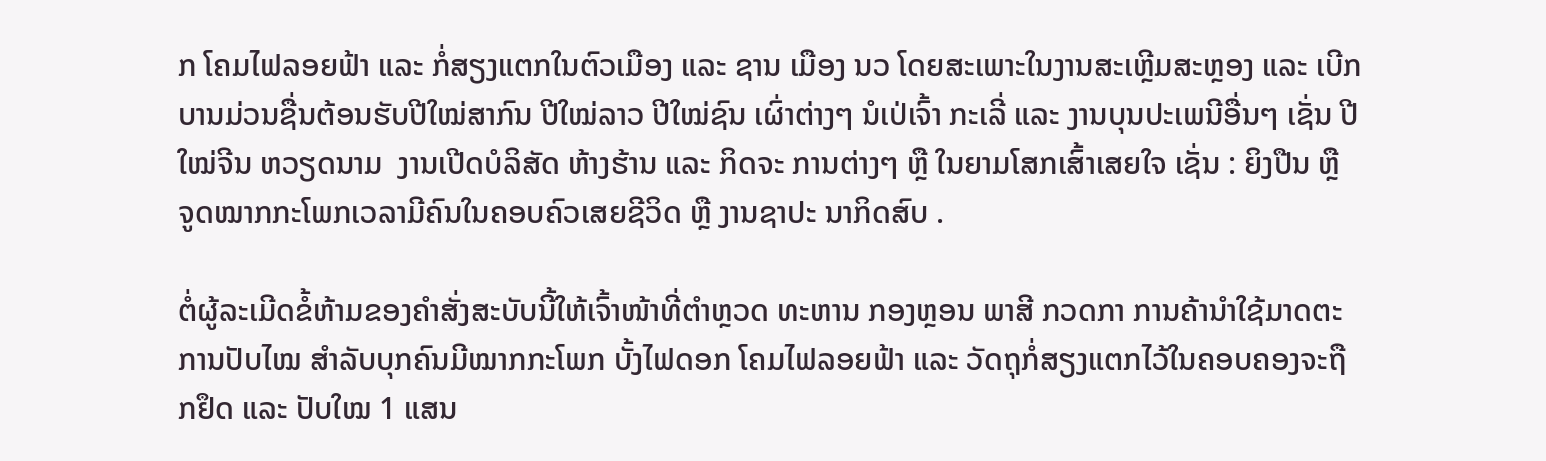ກ ໂຄມໄຟລອຍຟ້າ ແລະ ກໍ່ສຽງແຕກໃນຕົວເມືອງ ແລະ ຊານ ເມືອງ ນວ ໂດຍສະເພາະໃນງານສະເຫຼີມສະຫຼອງ ແລະ ເບີກບານມ່ວນຊື່ນຕ້ອນຮັບປີໃໝ່ສາກົນ ປີໃໝ່ລາວ ປີໃໝ່ຊົນ ເຜົ່າຕ່າງໆ ນໍເປ່ເຈົ້າ ກະເລີ່ ແລະ ງານບຸນປະເພນີອື່ນໆ ເຊັ່ນ ປີໃໝ່ຈີນ ຫວຽດນາມ  ງານເປີດບໍລິສັດ ຫ້າງຮ້ານ ແລະ ກິດຈະ ການຕ່າງໆ ຫຼື ໃນຍາມໂສກເສົ້າເສຍໃຈ ເຊັ່ນ : ຍິງປືນ ຫຼື ຈູດໝາກກະໂພກເວລາມີຄົນໃນຄອບຄົວເສຍຊີວິດ ຫຼື ງານຊາປະ ນາກິດສົບ .

ຕໍ່ຜູ້ລະເມີດຂໍ້ຫ້າມຂອງຄຳສັ່ງສະບັບນີ້ໃຫ້ເຈົ້າໜ້າທີ່ຕຳຫຼວດ ທະຫານ ກອງຫຼອນ ພາສີ ກວດກາ ການຄ້ານຳໃຊ້ມາດຕະ ການປັບໄໝ ສຳລັບບຸກຄົນມີໝາກກະໂພກ ບັ້ງໄຟດອກ ໂຄມໄຟລອຍຟ້າ ແລະ ວັດຖຸກໍ່ສຽງແຕກໄວ້ໃນຄອບຄອງຈະຖືກຢຶດ ແລະ ປັບໃໝ 1 ແສນ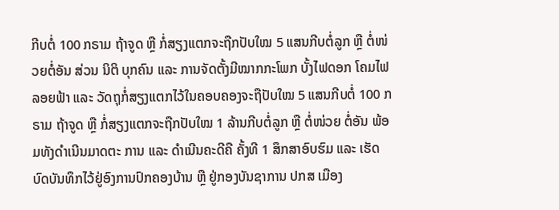ກີບຕໍ່ 100 ກຣາມ ຖ້າຈູດ ຫຼື ກໍ່ສຽງແຕກຈະຖືກປັບໃໝ 5 ແສນກີບຕໍ່ລູກ ຫຼື ຕໍ່ໜ່ວຍຕໍ່ອັນ ສ່ວນ ນິຕິ ບຸກຄົນ ແລະ ການຈັດຕັ້ງມີໝາກກະໂພກ ບັ້ງໄຟດອກ ໂຄມໄຟລອຍຟ້າ ແລະ ວັດຖຸກໍ່ສຽງແຕກໄວ້ໃນຄອບຄອງຈະຖືປັບໃໝ 5 ແສນກີບຕໍ່ 100 ກຣາມ ຖ້າຈູດ ຫຼື ກໍ່ສຽງແຕກຈະຖືກປັບໃໝ 1 ລ້ານກີບຕໍ່ລູກ ຫຼື ຕໍ່ໜ່ວຍ ຕໍ່ອັນ ພ້ອມທັງດຳເນີນມາດຕະ ການ ແລະ ດຳເນີນຄະດີຄື ຄັ້ງທີ 1 ສຶກສາອົບຮົມ ແລະ ເຮັດບົດບັນທຶກໄວ້ຢູ່ອົງການປົກຄອງບ້ານ ຫຼື ຢູ່ກອງບັນຊາການ ປກສ ເມືອງ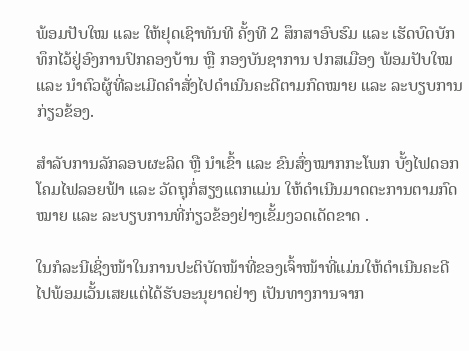ພ້ອມປັບໃໝ ແລະ ໃຫ້ຢຸດເຊົາທັນທີ ຄັ້ງທີ 2 ສຶກສາອົບຮົມ ແລະ ເຮັດບົດບັກທຶກໄວ້ຢູ່ອົງການປົກຄອງບ້ານ ຫຼື ກອງບັນຊາການ ປກສເມືອງ ພ້ອມປັບໃໝ ແລະ ນຳຕົວຜູ້ທີ່ລະເມີດຄຳສັ່ງໄປດຳເນີນຄະດີຕາມກົດໝາຍ ແລະ ລະບຽບການ ກ່ຽວຂ້ອງ.

ສຳລັບການລັກລອບຜະລິດ ຫຼື ນຳເຂົ້າ ແລະ ຂົນສົ່ງໝາກກະໂພກ ບັ້ງໄຟດອກ ໂຄມໄຟລອຍຟ້າ ແລະ ວັດຖຸກໍ່ສຽງແຕກແມ່ນ ໃຫ້ດຳເນີນມາດຕະການຕາມກົດໝາຍ ແລະ ລະບຽບການທີ່ກ່ຽວຂ້ອງຢ່າງເຂັ້ມງວດເດັດຂາດ .

ໃນກໍລະນີເຊິ່ງໜ້າໃນການປະຕິບັດໜ້າທີ່ຂອງເຈົ້າໜ້າທີ່ແມ່ນໃຫ້ດຳເນີນຄະດີໄປພ້ອມເວັ້ນເສຍແຕ່ໄດ້ຮັບອະນຸຍາດຢ່າງ ເປັນທາງການຈາກ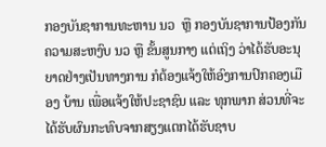ກອງບັນຊາການທະຫານ ນວ  ຫຼື ກອງບັນຊາການປ້ອງກັນຄວາມສະຫງົບ ນວ ຫຼື ຂັ້ນສູນກາງ ແຕ່ເຖິງ ວ່າໄດ້ຮັບອະນຸຍາດຢ່າງເປັນທາງການ ກໍຕ້ອງແຈ້ງໃຫ້ອົງການປົກຄອງເມືອງ ບ້ານ ເພື່ອແຈ້ງໃຫ້ປະຊາຊົນ ແລະ ທຸກພາກ ສ່ວນທີ່ຈະໄດ້ຮັບຜົນກະທົບຈາກສຽງແຕກໄດ້ຮັບຊາບ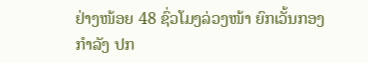ຢ່າງໜ້ອຍ 48 ຊົ່ວໂມງລ່ວງໜ້າ ຍົກເວັ້ນກອງກຳລັງ ປກ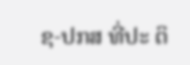ຊ-ປກສ ທີ່ປະ ຕິ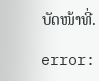ບັດໜ້າທີ່.

error: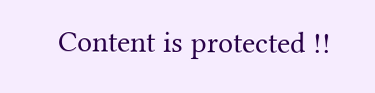Content is protected !!